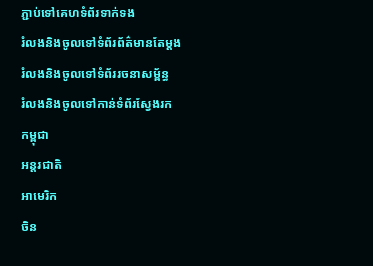ភ្ជាប់ទៅគេហទំព័រទាក់ទង
រំលងនិងចូលទៅទំព័រព័ត៌មានតែម្តង
រំលងនិងចូលទៅទំព័ររចនាសម្ព័ន្ធ
រំលងនិងចូលទៅកាន់ទំព័រស្វែងរក
កម្ពុជា
អន្តរជាតិ
អាមេរិក
ចិន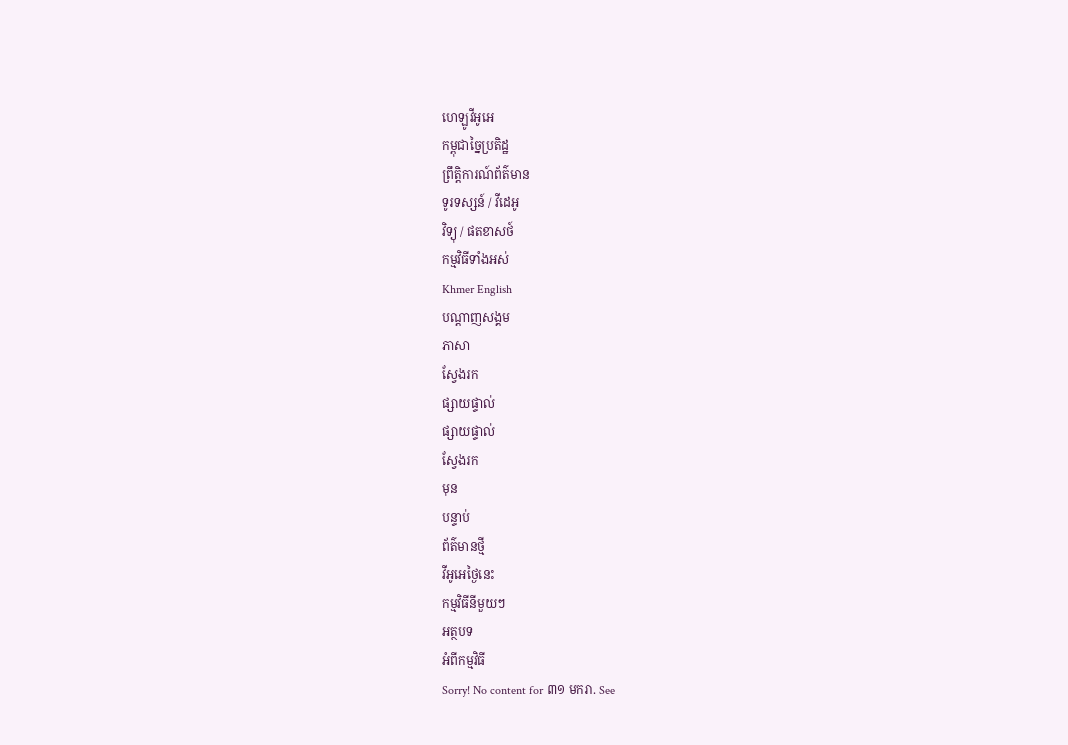ហេឡូវីអូអេ
កម្ពុជាច្នៃប្រតិដ្ឋ
ព្រឹត្តិការណ៍ព័ត៌មាន
ទូរទស្សន៍ / វីដេអូ
វិទ្យុ / ផតខាសថ៍
កម្មវិធីទាំងអស់
Khmer English
បណ្តាញសង្គម
ភាសា
ស្វែងរក
ផ្សាយផ្ទាល់
ផ្សាយផ្ទាល់
ស្វែងរក
មុន
បន្ទាប់
ព័ត៌មានថ្មី
វីអូអេថ្ងៃនេះ
កម្មវិធីនីមួយៗ
អត្ថបទ
អំពីកម្មវិធី
Sorry! No content for ៣១ មករា. See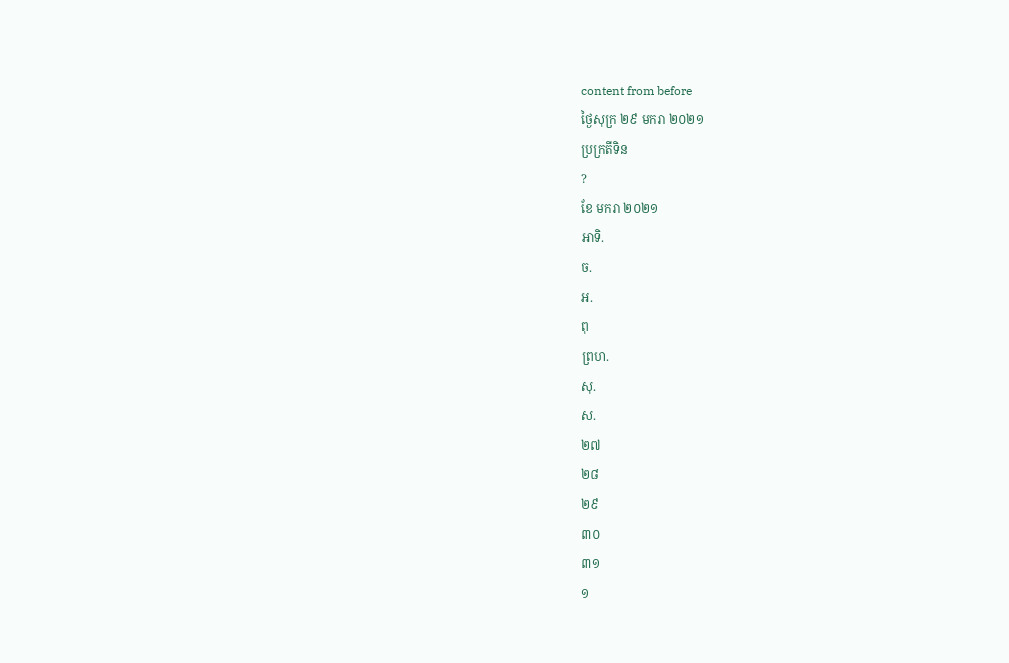content from before
ថ្ងៃសុក្រ ២៩ មករា ២០២១
ប្រក្រតីទិន
?
ខែ មករា ២០២១
អាទិ.
ច.
អ.
ពុ
ព្រហ.
សុ.
ស.
២៧
២៨
២៩
៣០
៣១
១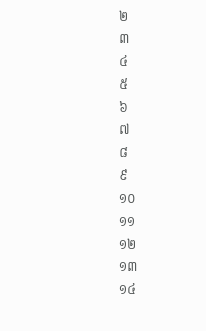២
៣
៤
៥
៦
៧
៨
៩
១០
១១
១២
១៣
១៤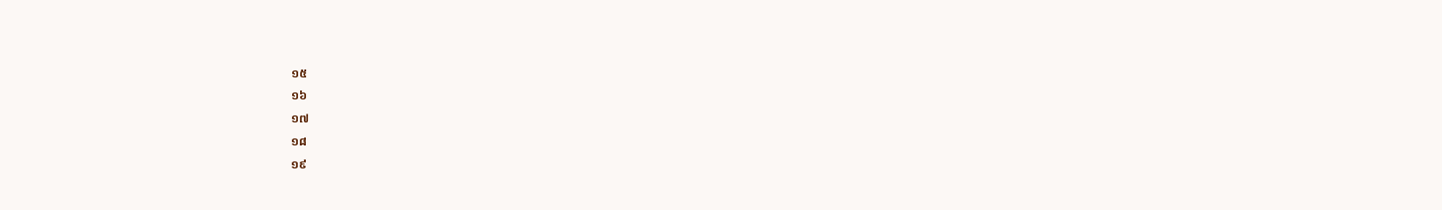១៥
១៦
១៧
១៨
១៩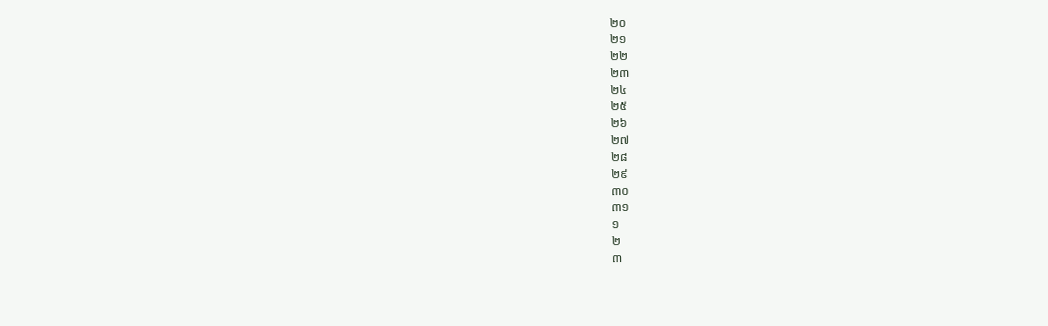២០
២១
២២
២៣
២៤
២៥
២៦
២៧
២៨
២៩
៣០
៣១
១
២
៣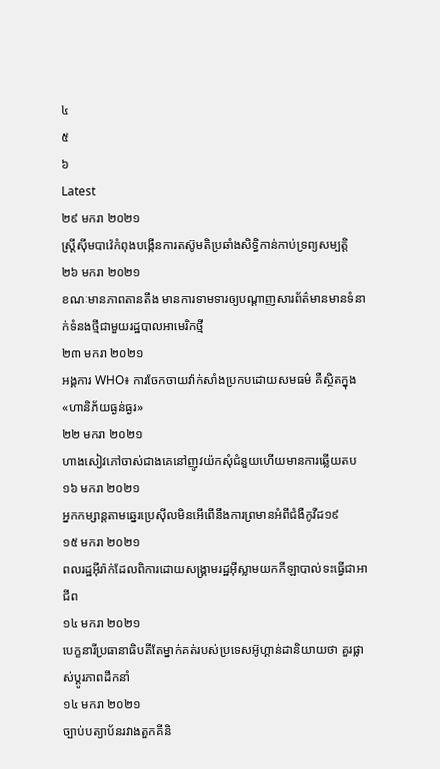៤
៥
៦
Latest
២៩ មករា ២០២១
ស្ត្រីស៊ីមបាវ៉េកំពុងបង្កើនការតស៊ូមតិប្រឆាំងសិទ្ធិកាន់កាប់ទ្រព្យសម្បត្តិ
២៦ មករា ២០២១
ខណៈមានភាពតានតឹង មានការទាមទារឲ្យបណ្តាញសារព័ត៌មានមានទំនាក់ទំនងថ្មីជាមួយរដ្ឋបាលអាមេរិកថ្មី
២៣ មករា ២០២១
អង្គការ WHO៖ ការចែកចាយវ៉ាក់សាំងប្រកបដោយសមធម៌ គឺស្ថិតក្នុង«ហានិភ័យធ្ងន់ធ្ងរ»
២២ មករា ២០២១
ហាងសៀវភៅចាស់ជាងគេនៅញូវយ៉កសុំជំនួយហើយមានការឆ្លើយតប
១៦ មករា ២០២១
អ្នកកម្សាន្តតាមឆ្នេរប្រេស៊ីលមិនអើពើនឹងការព្រមានអំពីជំងឺកូវីដ១៩
១៥ មករា ២០២១
ពលរដ្ឋអ៊ីរ៉ាក់ដែលពិការដោយសង្គ្រាមរដ្ឋអ៊ីស្លាមយកកីឡាបាល់ទះធ្វើជាអាជីព
១៤ មករា ២០២១
បេក្ខនារីប្រធានាធិបតីតែម្នាក់គត់របស់ប្រទេសអ៊ូហ្គាន់ដានិយាយថា គួរផ្លាស់ប្តូរភាពដឹកនាំ
១៤ មករា ២០២១
ច្បាប់បត្យាប័នរវាងតួកគីនិ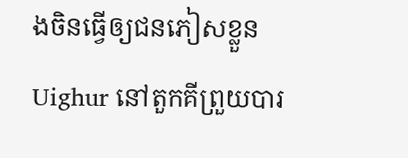ងចិនធ្វើឲ្យជនភៀសខ្លួន Uighur នៅតួកគីព្រួយបារ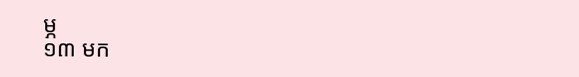ម្ភ
១៣ មក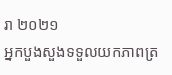រា ២០២១
អ្នកបួងសួងទទួលយកភាពត្រ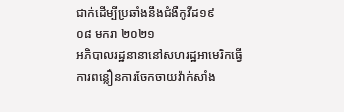ជាក់ដើម្បីប្រឆាំងនឹងជំងឺកូវីដ១៩
០៨ មករា ២០២១
អភិបាលរដ្ឋនានានៅសហរដ្ឋអាមេរិកធ្វើការពន្លឿនការចែកចាយវ៉ាក់សាំង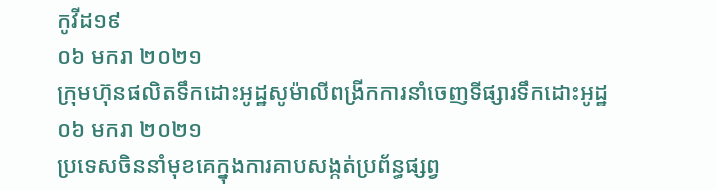កូវីដ១៩
០៦ មករា ២០២១
ក្រុមហ៊ុនផលិតទឹកដោះអូដ្ឋសូម៉ាលីពង្រីកការនាំចេញទីផ្សារទឹកដោះអូដ្ឋ
០៦ មករា ២០២១
ប្រទេសចិននាំមុខគេក្នុងការគាបសង្កត់ប្រព័ន្ធផ្សព្វ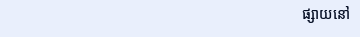ផ្សាយនៅ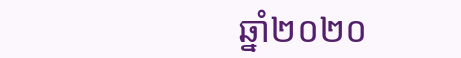ឆ្នាំ២០២០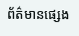ព័ត៌មានផ្សេង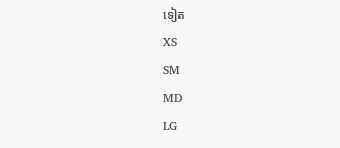ទៀត
XS
SM
MD
LG